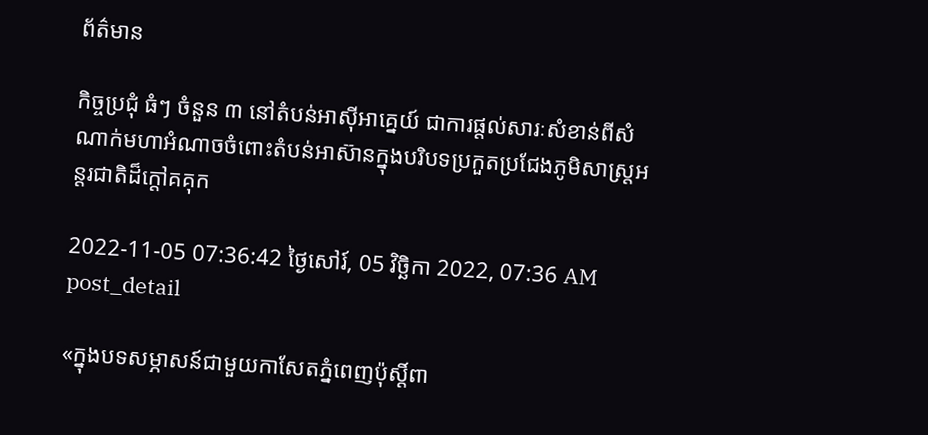ព័ត៌មាន

កិច្ចប្រជុំ ធំៗ ចំនួន ៣ នៅតំបន់អាស៊ីអាគ្នេយ៍ ជាការផ្តល់សារៈសំខាន់ពីសំណាក់មហាអំណាចចំពោះតំបន់អាស៊ានក្នុងបរិបទប្រកួតប្រជែងភូមិសាស្ត្រអន្តរជាតិដ៏ក្តៅគគុក

2022-11-05 07:36:42 ថ្ងៃសៅរ៍, 05 វិច្ឆិកា 2022, 07:36 AM
post_detail

«ក្នុងបទសម្ភាសន៍ជាមួយកាសែតភ្នំពេញប៉ុស្តិ៍ពា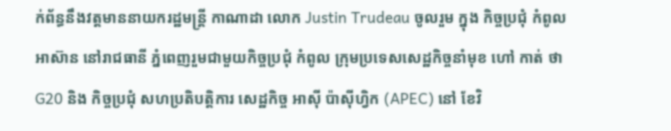ក់ព័ន្ធនឹងវត្តមាននាយករដ្ឋមន្ត្រី កាណាដា លោក Justin Trudeau ចូលរួម ក្នុង កិច្ចប្រជុំ កំពូល អាស៊ាន នៅរាជធានី ភ្នំពេញរួមជាមួយកិច្ចប្រជុំ កំពូល ក្រុមប្រទេសសេដ្ឋកិច្ចនាំមុខ ហៅ កាត់ ថា G20 និង កិច្ចប្រជុំ សហប្រតិបត្តិការ សេដ្ឋកិច្ច អាស៊ី ប៉ាស៊ីហ្វិក (APEC) នៅ ខែវិ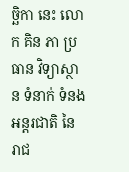ច្ឆិកា នេះ លោក គិន ភា ប្រធាន វិទ្យាស្ថាន ទំនាក់ ទំនង អន្តរជាតិ នៃ រាជ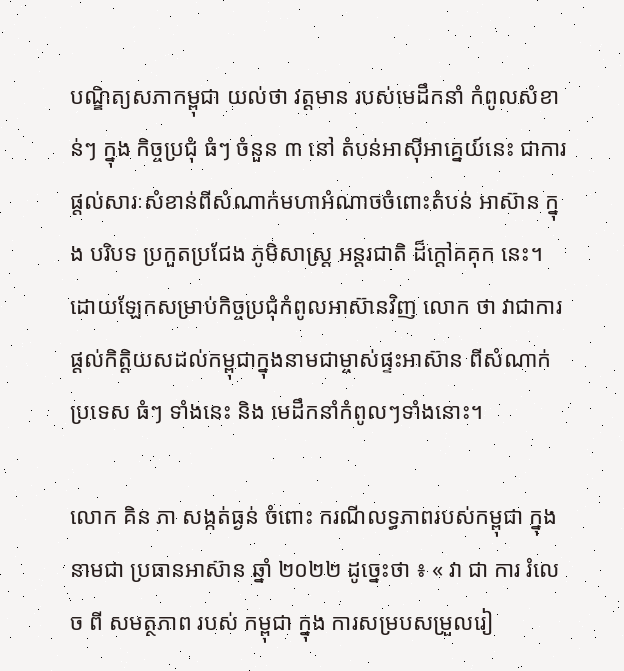បណ្ឌិត្យសភាកម្ពុជា យល់ថា វត្តមាន របស់មេដឹកនាំ កំពូលសំខាន់ៗ ក្នុង កិច្ចប្រជុំ ធំៗ ចំនួន ៣ នៅ តំបន់អាស៊ីអាគ្នេយ៍នេះ ជាការផ្តល់សារៈសំខាន់ពីសំណាក់មហាអំណាចចំពោះតំបន់ អាស៊ាន ក្នុង បរិបទ ប្រកួតប្រជែង ភូមិសាស្ត្រ អន្តរជាតិ ដ៏ក្តៅគគុក នេះ។ ដោយឡែកសម្រាប់កិច្ចប្រជុំកំពូលអាស៊ានវិញ លោក ថា វាជាការផ្តល់កិត្តិយសដល់កម្ពុជាក្នុងនាមជាម្ចាស់ផ្ទះអាស៊ាន ពីសំណាក់ប្រទេស ធំៗ ទាំងនេះ និង មេដឹកនាំកំពូលៗទាំងនោះ។

លោក គិន ភា សង្កត់ធ្ងន់ ចំពោះ ករណីលទ្ធភាពរបស់កម្ពុជា ក្នុងនាមជា ប្រធានអាស៊ាន ឆ្នាំ ២០២២ ដូច្នេះថា ៖ « វា ជា ការ រំលេច ពី សមត្ថភាព របស់ កម្ពុជា ក្នុង ការសម្របសម្រួលរៀ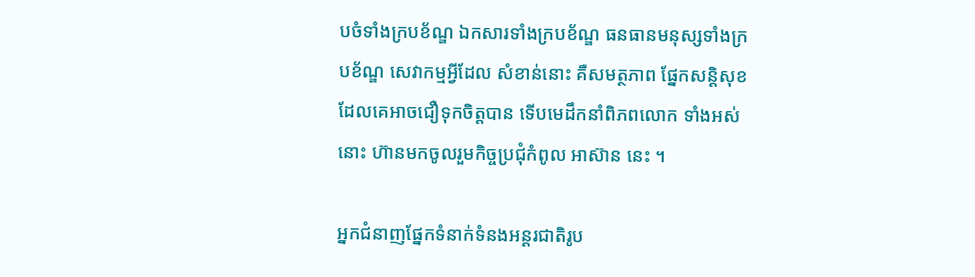បចំទាំងក្របខ័ណ្ឌ ឯកសារទាំងក្របខ័ណ្ឌ ធនធានមនុស្សទាំងក្របខ័ណ្ឌ សេវាកម្មអ្វីដែល សំខាន់នោះ គឺសមត្ថភាព ផ្នែកសន្តិសុខ ដែលគេអាចជឿទុកចិត្តបាន ទើបមេដឹកនាំពិភពលោក ទាំងអស់នោះ ហ៊ានមកចូលរួមកិច្ចប្រជុំកំពូល អាស៊ាន នេះ ។

អ្នកជំនាញផ្នែកទំនាក់ទំនងអន្តរជាតិរូប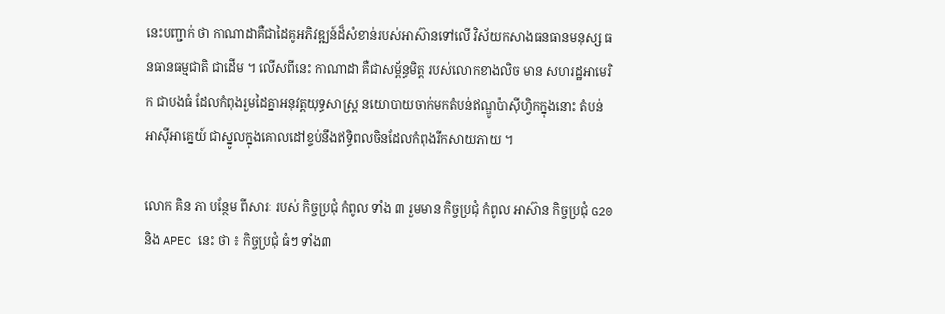នេះបញ្ជាក់ ថា កាណាដាគឺជាដៃគូអភិវឌ្ឍន៍ដ៏សំខាន់របស់អាស៊ានទៅលើ វិស័យកសាងធនធានមនុស្ស ធនធានធម្មជាតិ ជាដើម ។ លើសពីនេះ កាណាដា គឺជាសម្ព័ន្ធមិត្ត របស់លោកខាងលិច មាន សហរដ្ឋអាមេរិក ជាបងធំ ដែលកំពុងរួមដៃគ្នាអនុវត្តយុទ្ធសាស្ត្រ នយោបាយចាក់មកតំបន់ឥណ្ឌូប៉ាស៊ីហ្វិកក្នុងនោះ តំបន់ អាស៊ីអាគ្នេយ៍ ជាស្នូលក្នុងគោលដៅខ្ទប់នឹងឥទ្ធិពលចិនដែលកំពុងរីកសាយភាយ ។

លោក គិន ភា បន្ថែម ពីសារៈ របស់ កិច្ចប្រជុំ កំពូល ទាំង ៣ រួមមាន កិច្ចប្រជុំ កំពូល អាស៊ាន កិច្ចប្រជុំ G20 និង APEC នេះ ថា ៖ កិច្ចប្រជុំ ធំៗ ទាំង៣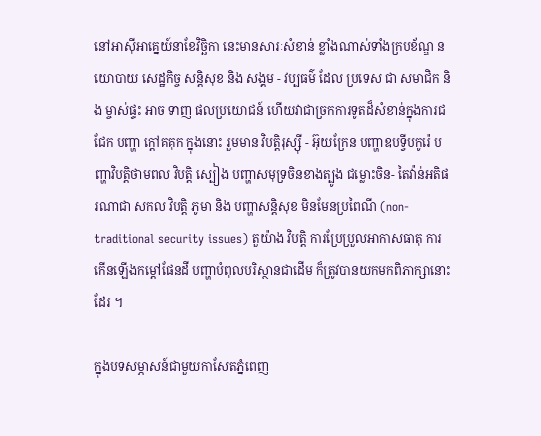នៅអាស៊ីអាគ្នេយ៍នាខែវិច្ឆិកា នេះមានសារៈសំខាន់ ខ្លាំងណាស់ទាំងក្របខ័ណ្ឌ នយោបាយ សេដ្ឋកិច្ច សន្តិសុខ និង សង្គម - វប្បធម៌ ដែល ប្រទេស ជា សមាជិក និង ម្ចាស់ផ្ទះ អាច ទាញ ផលប្រយោជន៍ ហើយវាជាច្រកការទូតដ៏សំខាន់ក្នុងការជជែក បញ្ហា ក្តៅគគុក ក្នុងនោះ រួមមាន វិបត្តិរុស្ស៊ី - អ៊ុយក្រែន បញ្ហាឧបទ្វីបកូរ៉េ បញ្ហាវិបត្តិថាមពល វិបត្តិ ស្បៀង បញ្ហាសមុទ្រចិនខាងត្បូង ជម្លោះចិន- តៃវ៉ាន់អតិផរណាជា សកល វិបត្តិ ភូមា និង បញ្ហាសន្តិសុខ មិនមែនប្រពៃណី (non-traditional security issues) តួយ៉ាង វិបត្តិ ការប្រែប្រួលអាកាសធាតុ ការកើនឡើងកម្តៅផែនដី បញ្ហាបំពុលបរិស្ថានជាដើម ក៏ត្រូវបានយកមកពិភាក្សានោះដែរ ។

ក្នុងបទសម្ភាសន៍ជាមួយកាសែតភ្នំពេញ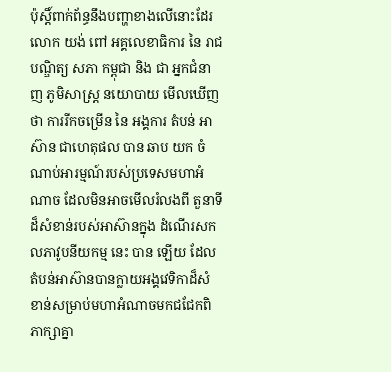ប៉ុស្តិ៍ពាក់ព័ន្ធនឹងបញ្ហាខាងលើនោះដែរ លោក យង់ ពៅ អគ្គលេខាធិការ នៃ រាជបណ្ឌិត្យ សភា កម្ពុជា និង ជា អ្នកជំនាញ ភូមិសាស្ត្រ នយោបាយ មើលឃើញ ថា ការរីកចម្រើន នៃ អង្គការ តំបន់ អាស៊ាន ជាហេតុផល បាន ឆាប យក ចំណាប់អារម្មណ៍របស់ប្រទេសមហាអំណាច ដែលមិនអាចមើលរំលងពី តួនាទី ដ៏សំខាន់របស់អាស៊ានក្នុង ដំណើរសកលភាវូបនីយកម្ម នេះ បាន ឡើយ ដែលតំបន់អាស៊ានបានក្លាយអង្គវេទិកាដ៏សំខាន់សម្រាប់មហាអំណាចមកជជែកពិភាក្សាគ្នា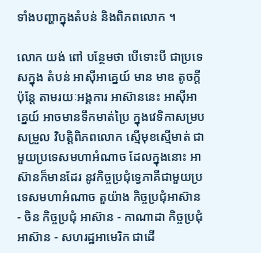ទាំងបញ្ហាក្នុងតំបន់ និងពិភពលោក ។

លោក យង់ ពៅ បន្ថែមថា បើទោះបី ជាប្រទេសក្នុង តំបន់ អាស៊ីអាគ្នេយ៍ មាន មាឌ តូចក្តី ប៉ុន្តែ តាមរយៈអង្គការ អាស៊ាននេះ អាស៊ីអាគ្នេយ៍ អាចមានទឹកមាត់ប្រៃ ក្នុងវេទិកាសម្របសម្រួល វិបត្តិពិភពលោក ស្មើមុខស្មើមាត់ ជាមួយប្រទេសមហាអំណាច ដែលក្នុងនោះ អាស៊ានក៏មានដែរ នូវកិច្ចប្រជុំទ្វេភាគីជាមួយប្រទេសមហាអំណាច តួយ៉ាង កិច្ចប្រជុំអាស៊ាន - ចិន កិច្ចប្រជុំ អាស៊ាន - កាណាដា កិច្ចប្រជុំអាស៊ាន - សហរដ្ឋអាមេរិក ជាដើ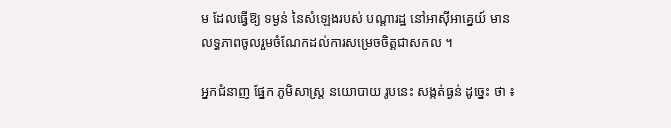ម ដែលធ្វើឱ្យ ទម្ងន់ នៃសំឡេងរបស់ បណ្តារដ្ឋ នៅអាស៊ីអាគ្នេយ៍ មានលទ្ធភាពចូលរួមចំណែកដល់ការសម្រេចចិត្តជាសកល ។

អ្នកជំនាញ ផ្នែក ភូមិសាស្ត្រ នយោបាយ រូបនេះ សង្កត់ធ្ងន់ ដូច្នេះ ថា ៖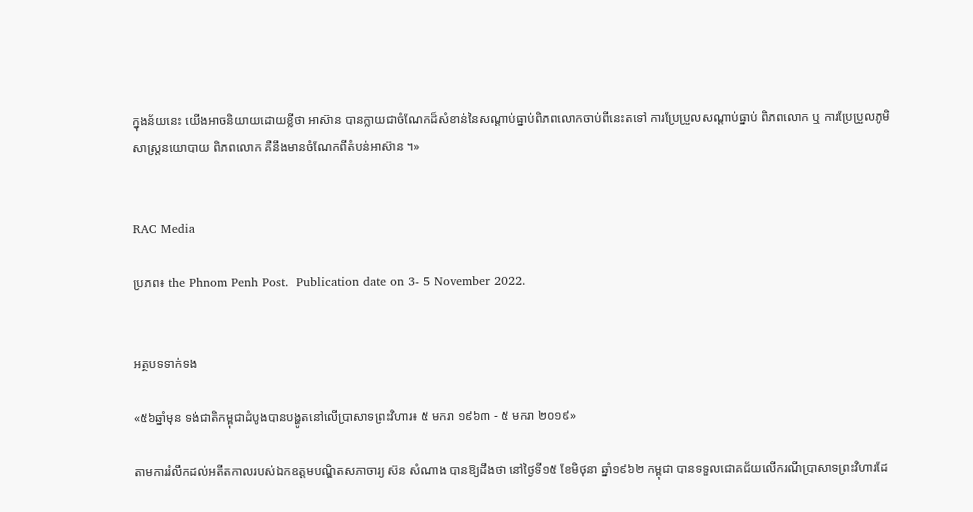ក្នុងន័យនេះ យើងអាចនិយាយដោយខ្លីថា អាស៊ាន បានក្លាយជាចំណែកដ៏សំខាន់នៃសណ្តាប់ធ្នាប់ពិភពលោកចាប់ពីនេះតទៅ ការប្រែប្រួលសណ្តាប់ធ្នាប់ ពិភពលោក ឬ ការប្រែប្រួលភូមិសាស្ត្រនយោបាយ ពិភពលោក គឺនឹងមានចំណែកពីតំបន់អាស៊ាន ។»


RAC Media

ប្រភព៖ the Phnom Penh Post.  Publication date on 3- 5 November 2022.


អត្ថបទទាក់ទង

«៥៦ឆ្នាំមុន ទង់ជាតិកម្ពុជាដំបូងបានបង្ហូតនៅលើប្រាសាទព្រះវិហារ៖ ៥ មករា ១៩៦៣ - ៥ មករា ២០១៩»

តាមការរំលឹកដល់អតីតកាលរបស់ឯកឧត្តមបណ្ឌិតសភាចារ្យ ស៊ន សំណាង បានឱ្យដឹងថា នៅថ្ងៃទី១៥ ខែមិថុនា ឆ្នាំ១៩៦២ កម្ពុជា បានទទួលជោគជ័យលើករណីប្រាសាទព្រះវិហារដែ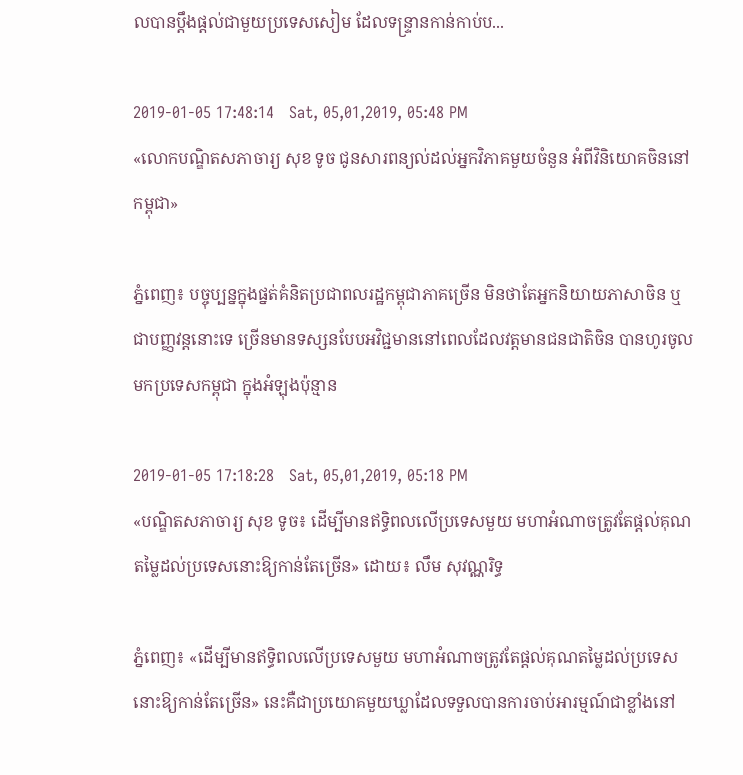លបានប្តឹងផ្ដល់ជាមួយប្រទេសសៀម ដែលទន្ទ្រានកាន់កាប់ប...

2019-01-05 17:48:14   Sat, 05,01,2019, 05:48 PM
«លោកបណ្ឌិតសភាចារ្យ សុខ ទូច ជូនសារពន្យល់ដល់អ្នកវិភាគមួយចំនួន អំពីវិនិយោគចិននៅកម្ពុជា»

ភ្នំពេញ៖ បច្ចុប្បន្នក្នុងផ្នត់គំនិតប្រជាពលរដ្ឋកម្ពុជាភាគច្រើន មិនថាតែអ្នកនិយាយភាសាចិន ឬ ជាបញ្ញវន្តនោះទេ ច្រើនមានទស្សនបែបអវិជ្ជមាននៅពេលដែលវត្តមានជនជាតិចិន បានហូរចូលមកប្រទេសកម្ពុជា ក្នុងអំឡុងប៉ុន្មាន

2019-01-05 17:18:28   Sat, 05,01,2019, 05:18 PM
«បណ្ឌិតសភាចារ្យ សុខ ទូច៖ ដើម្បីមានឥទ្ធិពលលើប្រទេសមួយ មហាអំណាចត្រូវតែផ្ដល់គុណតម្លៃដល់ប្រទេសនោះឱ្យកាន់តែច្រើន» ដោយ៖ លឹម សុវណ្ណរិទ្ធ

ភ្នំពេញ៖ «ដើម្បីមានឥទ្ធិពលលើប្រទេសមួយ មហាអំណាចត្រូវតែផ្ដល់គុណតម្លៃដល់ប្រទេសនោះឱ្យកាន់តែច្រើន» នេះគឺជាប្រយោគមួយឃ្លាដែលទទួលបានការចាប់អារម្មណ៍ជាខ្លាំងនៅ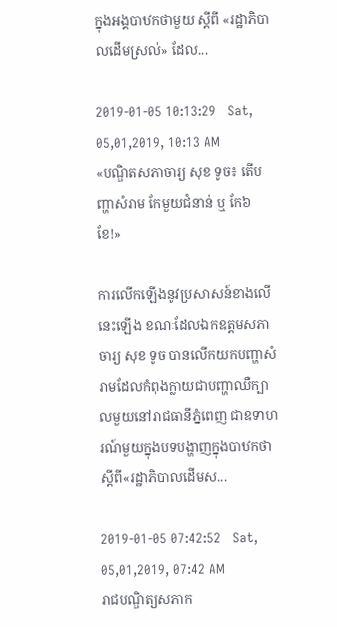ក្នុងអង្គបាឋកថាមួយ ស្ដីពី «រដ្ឋាភិបាលដើមស្រល់» ដែល...

2019-01-05 10:13:29   Sat, 05,01,2019, 10:13 AM
«បណ្ឌិតសភាចារ្យ សុខ ទូច៖ តើបញ្ហាសំរាម កែមួយជំនាន់ ឬ កែ៦ខែ!»

ការលើកឡើងនូវប្រសាសន៍ខាងលើនេះឡើង ខណៈដែលឯកឧត្តមសភាចារ្យ សុខ ទូច បានលើកយកបញ្ហាសំរាមដែលកំពុងក្លាយជាបញ្ហាឈឺក្បាលមួយនៅរាជធានីភ្នំពេញ ជាឧទាហរណ៍មួយក្នុងបទបង្ហាញក្នុងបាឋកថាស្តីពី«រដ្ឋាភិបាលដើមស...

2019-01-05 07:42:52   Sat, 05,01,2019, 07:42 AM
រាជបណ្ឌិត្យសភាក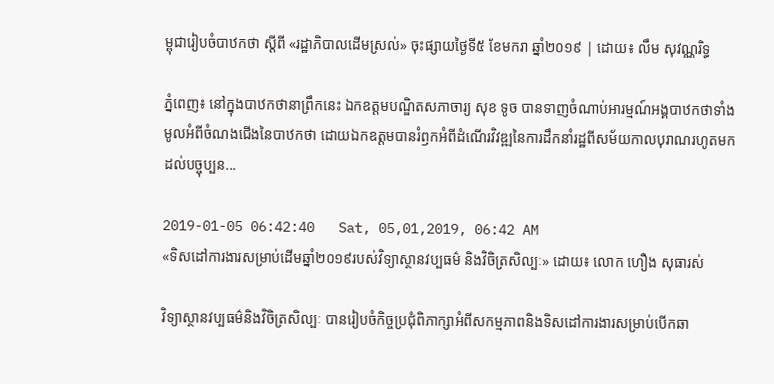ម្ពុជារៀបចំបាឋកថា ស្ដីពី «រដ្ឋាភិបាលដើមស្រល់» ចុះផ្សាយថ្ងៃទី៥ ខែមករា ឆ្នាំ២០១៩ | ដោយ៖ លឹម សុវណ្ណរិទ្ធ

ភ្នំពេញ៖ នៅក្នុងបាឋកថានាព្រឹកនេះ ឯកឧត្ដមបណ្ឌិតសភាចារ្យ សុខ ទូច បានទាញចំណាប់អារម្មណ៍អង្គបាឋកថាទាំងមូលអំពីចំណងជើងនៃបាឋកថា ដោយឯកឧត្ដមបានរំឭកអំពីដំណើរវិវឌ្ឍនៃការដឹកនាំរដ្ឋពីសម័យកាលបុរាណរហូតមកដល់បច្ចុប្បន...

2019-01-05 06:42:40   Sat, 05,01,2019, 06:42 AM
«ទិសដៅការងារសម្រាប់ដើមឆ្នាំ២០១៩របស់វិទ្យាស្ថានវប្បធម៌ និងវិចិត្រសិល្បៈ» ដោយ៖ លោក ហឿង សុធារស់

វិទ្យាស្ថានវប្បធម៌និងវិចិត្រសិល្បៈ បានរៀបចំកិច្ចប្រជុំពិភាក្សាអំពីសកម្មភាពនិងទិសដៅការងារសម្រាប់បើកឆា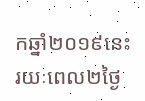កឆ្នាំ២០១៩នេះ រយៈពេល២ថ្ងៃ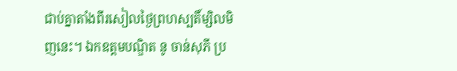ជាប់គ្នាតាំងពីរសៀលថ្ងៃព្រហស្បតិ៍ម្សិលមិញនេះ។ ឯកឧត្តមបណ្ឌិត នូ ចាន់សុភី ប្រ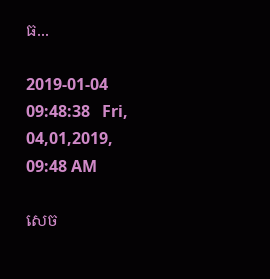ធ...

2019-01-04 09:48:38   Fri, 04,01,2019, 09:48 AM

សេច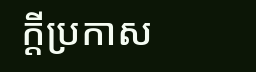ក្តីប្រកាស